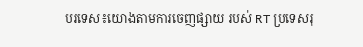បរទេស៖យោងតាមការចេញផ្សាយ របស់ RT ប្រទេសរុ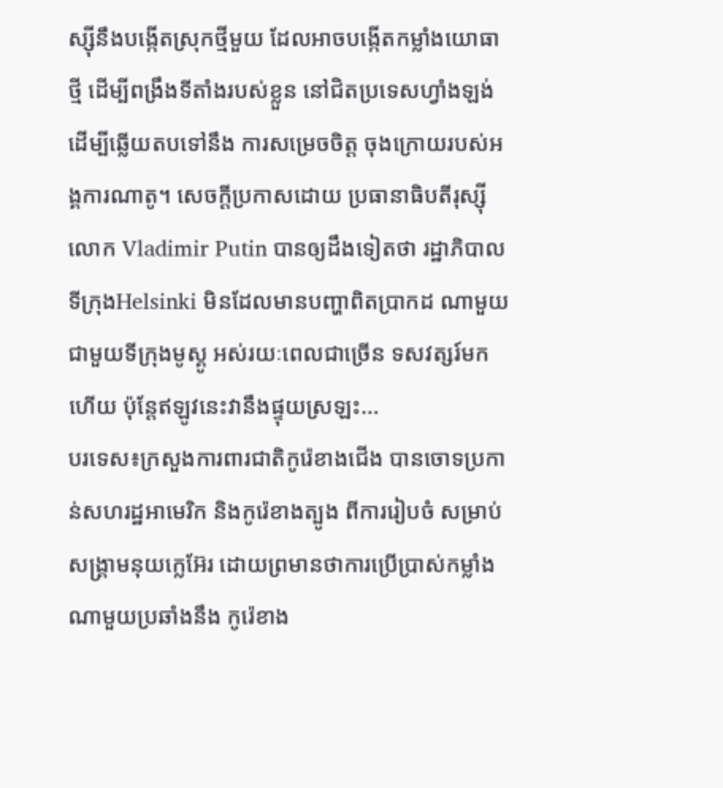ស្ស៊ីនឹងបង្កើតស្រុកថ្មីមួយ ដែលអាចបង្កើតកម្លាំងយោធាថ្មី ដើម្បីពង្រឹងទីតាំងរបស់ខ្លួន នៅជិតប្រទេសហ្វាំងឡង់ ដើម្បីឆ្លើយតបទៅនឹង ការសម្រេចចិត្ត ចុងក្រោយរបស់អង្គការណាតូ។ សេចក្តីប្រកាសដោយ ប្រធានាធិបតីរុស្ស៊ីលោក Vladimir Putin បានឲ្យដឹងទៀតថា រដ្ឋាភិបាលទីក្រុងHelsinki មិនដែលមានបញ្ហាពិតប្រាកដ ណាមួយ ជាមួយទីក្រុងមូស្គូ អស់រយៈពេលជាច្រើន ទសវត្សរ៍មកហើយ ប៉ុន្តែឥឡូវនេះវានឹងផ្ទុយស្រឡះ...
បរទេស៖ក្រសួងការពារជាតិកូរ៉េខាងជើង បានចោទប្រកាន់សហរដ្ឋអាមេរិក និងកូរ៉េខាងត្បូង ពីការរៀបចំ សម្រាប់សង្គ្រាមនុយក្លេអ៊ែរ ដោយព្រមានថាការប្រើប្រាស់កម្លាំងណាមួយប្រឆាំងនឹង កូរ៉េខាង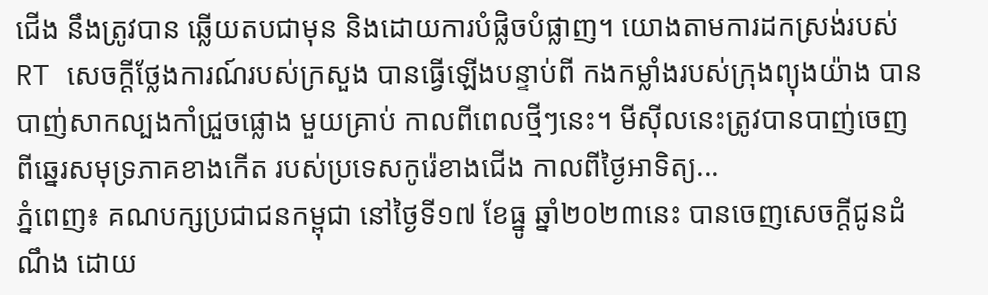ជើង នឹងត្រូវបាន ឆ្លើយតបជាមុន និងដោយការបំផ្លិចបំផ្លាញ។ យោងតាមការដកស្រង់របស់ RT សេចក្តីថ្លែងការណ៍របស់ក្រសួង បានធ្វើឡើងបន្ទាប់ពី កងកម្លាំងរបស់ក្រុងព្យុងយ៉ាង បានបាញ់សាកល្បងកាំជ្រួចផ្លោង មួយគ្រាប់ កាលពីពេលថ្មីៗនេះ។ មីស៊ីលនេះត្រូវបានបាញ់ចេញ ពីឆ្នេរសមុទ្រភាគខាងកើត របស់ប្រទេសកូរ៉េខាងជើង កាលពីថ្ងៃអាទិត្យ...
ភ្នំពេញ៖ គណបក្សប្រជាជនកម្ពុជា នៅថ្ងៃទី១៧ ខែធ្នូ ឆ្នាំ២០២៣នេះ បានចេញសេចក្ដីជូនដំណឹង ដោយ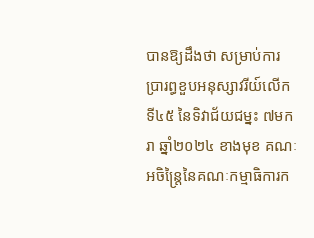បានឱ្យដឹងថា សម្រាប់ការប្រារព្ធខួបអនុស្សាវរីយ៍លើកទី៤៥ នៃទិវាជ័យជម្នះ ៧មករា ឆ្នាំ២០២៤ ខាងមុខ គណៈអចិន្រ្តៃនៃគណៈកម្មាធិការក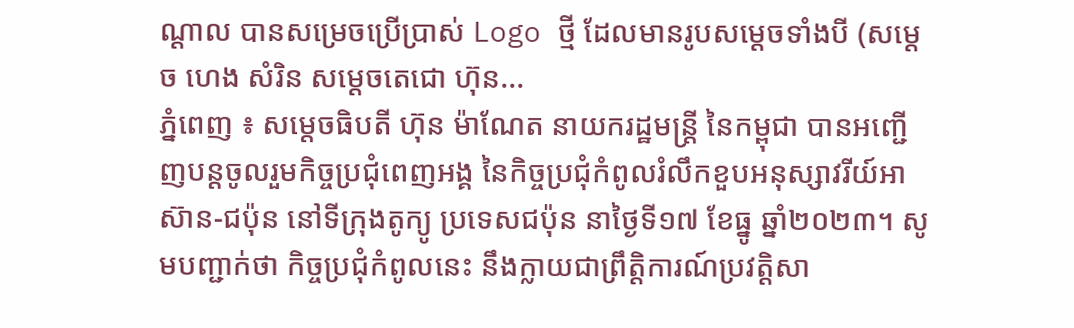ណ្ដាល បានសម្រេចប្រើប្រាស់ Logo ថ្មី ដែលមានរូបសម្តេចទាំងបី (សម្ដេច ហេង សំរិន សម្ដេចតេជោ ហ៊ុន...
ភ្នំពេញ ៖ សម្តេចធិបតី ហ៊ុន ម៉ាណែត នាយករដ្ឋមន្ត្រី នៃកម្ពុជា បានអញ្ជើញបន្តចូលរួមកិច្ចប្រជុំពេញអង្គ នៃកិច្ចប្រជុំកំពូលរំលឹកខួបអនុស្សាវរីយ៍អាស៊ាន-ជប៉ុន នៅទីក្រុងតូក្យូ ប្រទេសជប៉ុន នាថ្ងៃទី១៧ ខែធ្នូ ឆ្នាំ២០២៣។ សូមបញ្ជាក់ថា កិច្ចប្រជុំកំពូលនេះ នឹងក្លាយជាព្រឹត្តិការណ៍ប្រវត្តិសា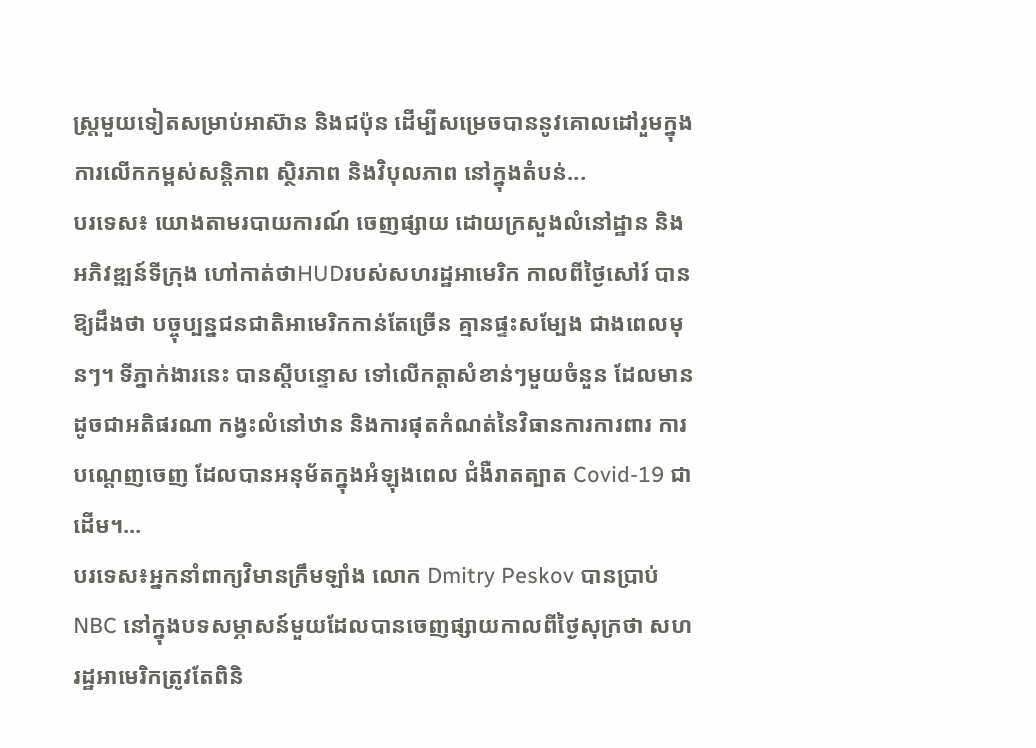ស្ត្រមួយទៀតសម្រាប់អាស៊ាន និងជប៉ុន ដើម្បីសម្រេចបាននូវគោលដៅរួមក្នុងការលើកកម្ពស់សន្តិភាព ស្ថិរភាព និងវិបុលភាព នៅក្នុងតំបន់...
បរទេស៖ យោងតាមរបាយការណ៍ ចេញផ្សាយ ដោយក្រសួងលំនៅដ្ឋាន និងអភិវឌ្ឍន៍ទីក្រុង ហៅកាត់ថាHUDរបស់សហរដ្ឋអាមេរិក កាលពីថ្ងៃសៅរ៍ បានឱ្យដឹងថា បច្ចុប្បន្នជនជាតិអាមេរិកកាន់តែច្រើន គ្មានផ្ទះសម្បែង ជាងពេលមុនៗ។ ទីភ្នាក់ងារនេះ បានស្តីបន្ទោស ទៅលើកត្តាសំខាន់ៗមួយចំនួន ដែលមានដូចជាអតិផរណា កង្វះលំនៅឋាន និងការផុតកំណត់នៃវិធានការការពារ ការបណ្តេញចេញ ដែលបានអនុម័តក្នុងអំឡុងពេល ជំងឺរាតត្បាត Covid-19 ជាដើម។...
បរទេស៖អ្នកនាំពាក្យវិមានក្រឹមឡាំង លោក Dmitry Peskov បានប្រាប់ NBC នៅក្នុងបទសម្ភាសន៍មួយដែលបានចេញផ្សាយកាលពីថ្ងៃសុក្រថា សហរដ្ឋអាមេរិកត្រូវតែពិនិ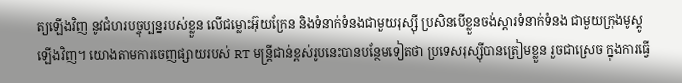ត្យឡើងវិញ នូវជំហរបច្ចុប្បន្នរបស់ខ្លួន លើជម្លោះអ៊ុយក្រែន និងទំនាក់ទំនងជាមួយរុស្ស៊ី ប្រសិនបើខ្លួនចង់ស្តារទំនាក់ទំនង ជាមួយក្រុងមូស្គូឡើងវិញ។ យោងតាមការចេញផ្សាយរបស់ RT មន្ត្រីជាន់ខ្ពស់រូបនេះបានបន្ថែមទៀតថា ប្រទេសរុស្ស៊ីបានត្រៀមខ្លួន រួចជាស្រេច ក្នុងការធ្វើ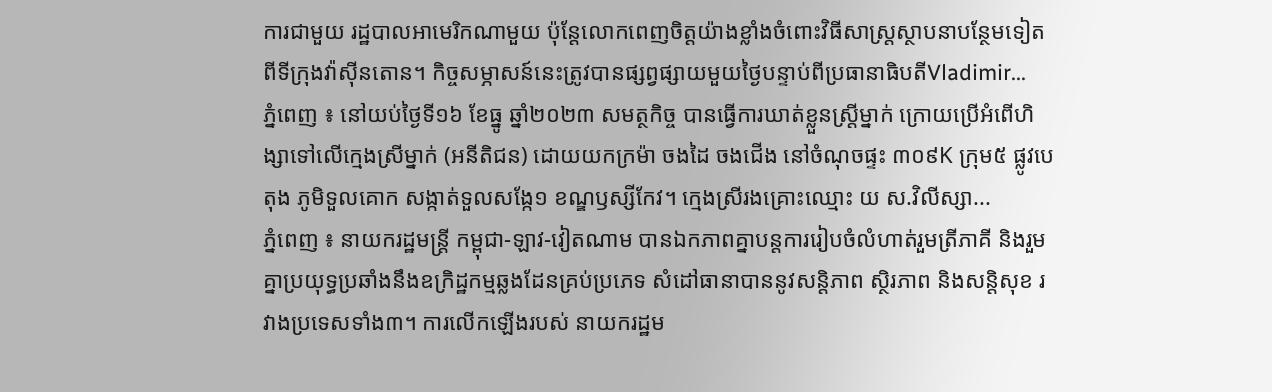ការជាមួយ រដ្ឋបាលអាមេរិកណាមួយ ប៉ុន្តែលោកពេញចិត្តយ៉ាងខ្លាំងចំពោះវិធីសាស្រ្តស្ថាបនាបន្ថែមទៀតពីទីក្រុងវ៉ាស៊ីនតោន។ កិច្ចសម្ភាសន៍នេះត្រូវបានផ្សព្វផ្សាយមួយថ្ងៃបន្ទាប់ពីប្រធានាធិបតីVladimir...
ភ្នំពេញ ៖ នៅយប់ថ្ងៃទី១៦ ខែធ្នូ ឆ្នាំ២០២៣ សមត្ថកិច្ច បានធ្វើការឃាត់ខ្លួនស្ដ្រីម្នាក់ ក្រោយប្រើអំពើហិង្សាទៅលើក្មេងស្រីម្នាក់ (អនីតិជន) ដោយយកក្រម៉ា ចងដៃ ចងជើង នៅចំណុចផ្ទះ ៣០៩K ក្រុម៥ ផ្លូវបេតុង ភូមិទួលគោក សង្កាត់ទួលសង្កែ១ ខណ្ឌឫស្សីកែវ។ ក្មេងស្រីរងគ្រោះឈ្មោះ យ ស.វិលីស្សា...
ភ្នំពេញ ៖ នាយករដ្ឋមន្ដ្រី កម្ពុជា-ឡាវ-វៀតណាម បានឯកភាពគ្នាបន្តការរៀបចំលំហាត់រួមត្រីភាគី និងរួមគ្នាប្រយុទ្ធប្រឆាំងនឹងឧក្រិដ្ឋកម្មឆ្លងដែនគ្រប់ប្រភេទ សំដៅធានាបាននូវសន្តិភាព ស្ថិរភាព និងសន្តិសុខ រវាងប្រទេសទាំង៣។ ការលើកឡើងរបស់ នាយករដ្ឋម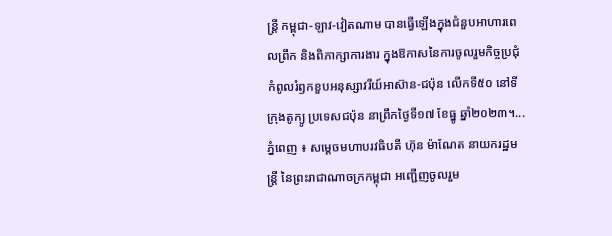ន្ដ្រី កម្ពុជា-ឡាវ-វៀតណាម បានធ្វើឡើងក្នុងជំនួបអាហារពេលព្រឹក និងពិភាក្សាការងារ ក្នុងឱកាសនៃការចូលរួមកិច្ចប្រជុំកំពូលរំឭកខួបអនុស្សាវរីយ៍អាស៊ាន-ជប៉ុន លើកទី៥០ នៅទីក្រុងតូក្យូ ប្រទេសជប៉ុន នាព្រឹកថ្ងៃទី១៧ ខែធ្នូ ឆ្នាំ២០២៣។...
ភ្នំពេញ ៖ សម្តេចមហាបរវធិបតី ហ៊ុន ម៉ាណែត នាយករដ្ឋមន្ត្រី នៃព្រះរាជាណាចក្រកម្ពុជា អញ្ជើញចូលរួម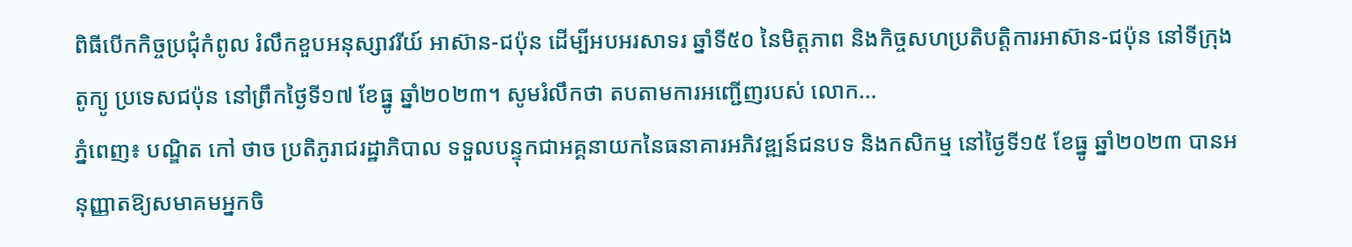ពិធីបើកកិច្ចប្រជុំកំពូល រំលឹកខួបអនុស្សាវរីយ៍ អាស៊ាន-ជប៉ុន ដើម្បីអបអរសាទរ ឆ្នាំទី៥០ នៃមិត្តភាព និងកិច្ចសហប្រតិបត្តិការអាស៊ាន-ជប៉ុន នៅទីក្រុងតូក្យូ ប្រទេសជប៉ុន នៅព្រឹកថ្ងៃទី១៧ ខែធ្នូ ឆ្នាំ២០២៣។ សូមរំលឹកថា តបតាមការអញ្ជើញរបស់ លោក...
ភ្នំពេញ៖ បណ្ឌិត កៅ ថាច ប្រតិភូរាជរដ្ឋាភិបាល ទទួលបន្ទុកជាអគ្គនាយកនៃធនាគារអភិវឌ្ឍន៍ជនបទ និងកសិកម្ម នៅថ្ងៃទី១៥ ខែធ្នូ ឆ្នាំ២០២៣ បានអនុញ្ញាតឱ្យសមាគមអ្នកចិ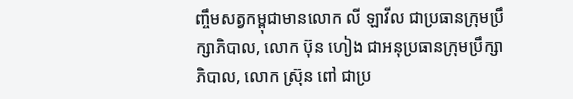ញ្ចឹមសត្វកម្ពុជាមានលោក លី ឡាវីល ជាប្រធានក្រុមប្រឹក្សាភិបាល, លោក ប៊ុន ហៀង ជាអនុប្រធានក្រុមប្រឹក្សាភិបាល, លោក ស្រ៊ុន ពៅ ជាប្រ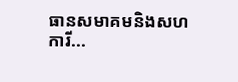ធានសមាគមនិងសហការី...